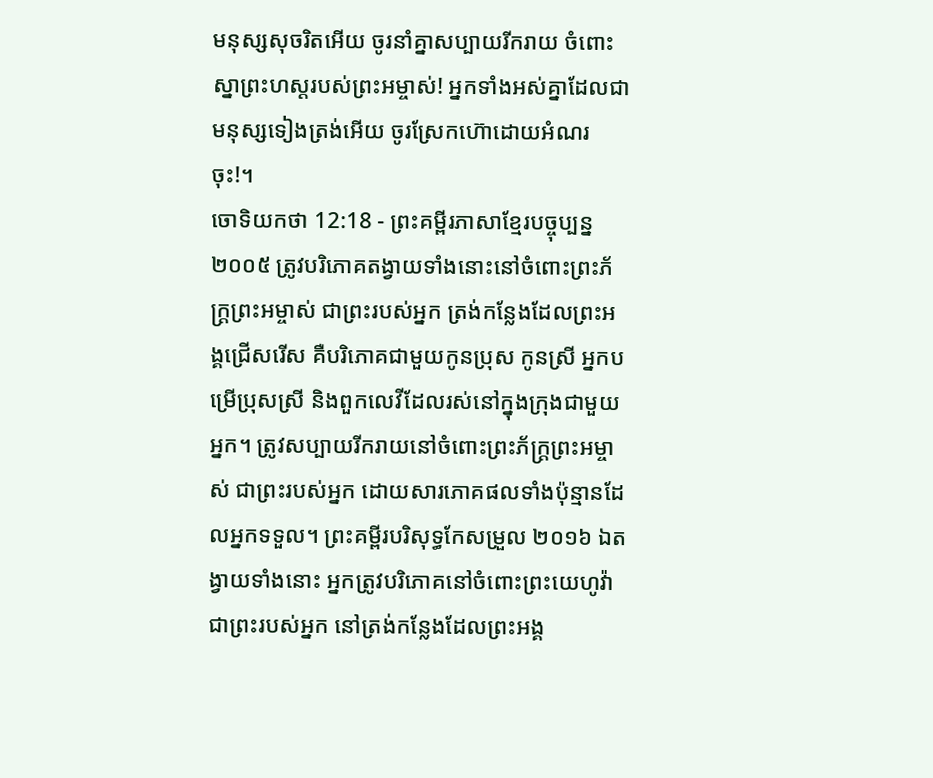មនុស្សសុចរិតអើយ ចូរនាំគ្នាសប្បាយរីករាយ ចំពោះស្នាព្រះហស្ដរបស់ព្រះអម្ចាស់! អ្នកទាំងអស់គ្នាដែលជាមនុស្សទៀងត្រង់អើយ ចូរស្រែកហ៊ោដោយអំណរចុះ!។
ចោទិយកថា 12:18 - ព្រះគម្ពីរភាសាខ្មែរបច្ចុប្បន្ន ២០០៥ ត្រូវបរិភោគតង្វាយទាំងនោះនៅចំពោះព្រះភ័ក្ត្រព្រះអម្ចាស់ ជាព្រះរបស់អ្នក ត្រង់កន្លែងដែលព្រះអង្គជ្រើសរើស គឺបរិភោគជាមួយកូនប្រុស កូនស្រី អ្នកបម្រើប្រុសស្រី និងពួកលេវីដែលរស់នៅក្នុងក្រុងជាមួយអ្នក។ ត្រូវសប្បាយរីករាយនៅចំពោះព្រះភ័ក្ត្រព្រះអម្ចាស់ ជាព្រះរបស់អ្នក ដោយសារភោគផលទាំងប៉ុន្មានដែលអ្នកទទួល។ ព្រះគម្ពីរបរិសុទ្ធកែសម្រួល ២០១៦ ឯតង្វាយទាំងនោះ អ្នកត្រូវបរិភោគនៅចំពោះព្រះយេហូវ៉ាជាព្រះរបស់អ្នក នៅត្រង់កន្លែងដែលព្រះអង្គ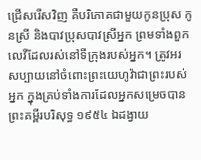ជ្រើសរើសវិញ គឺបរិភោគជាមួយកូនប្រុស កូនស្រី និងបាវប្រុសបាវស្រីអ្នក ព្រមទាំងពួកលេវីដែលរស់នៅទីក្រុងរបស់អ្នក។ ត្រូវអរសប្បាយនៅចំពោះព្រះយេហូវ៉ាជាព្រះរបស់អ្នក ក្នុងគ្រប់ទាំងការដែលអ្នកសម្រេចបាន ព្រះគម្ពីរបរិសុទ្ធ ១៩៥៤ ឯដង្វាយ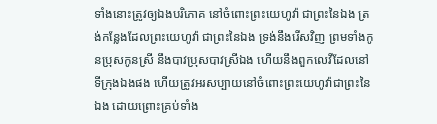ទាំងនោះត្រូវឲ្យឯងបរិភោគ នៅចំពោះព្រះយេហូវ៉ា ជាព្រះនៃឯង ត្រង់កន្លែងដែលព្រះយេហូវ៉ា ជាព្រះនៃឯង ទ្រង់នឹងរើសវិញ ព្រមទាំងកូនប្រុសកូនស្រី នឹងបាវប្រុសបាវស្រីឯង ហើយនឹងពួកលេវីដែលនៅទីក្រុងឯងផង ហើយត្រូវអរសប្បាយនៅចំពោះព្រះយេហូវ៉ាជាព្រះនៃឯង ដោយព្រោះគ្រប់ទាំង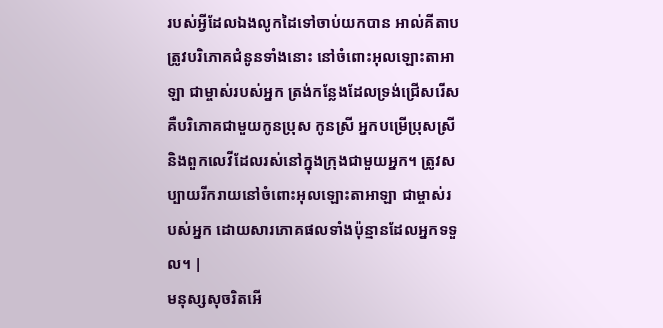របស់អ្វីដែលឯងលូកដៃទៅចាប់យកបាន អាល់គីតាប ត្រូវបរិភោគជំនូនទាំងនោះ នៅចំពោះអុលឡោះតាអាឡា ជាម្ចាស់របស់អ្នក ត្រង់កន្លែងដែលទ្រង់ជ្រើសរើស គឺបរិភោគជាមួយកូនប្រុស កូនស្រី អ្នកបម្រើប្រុសស្រី និងពួកលេវីដែលរស់នៅក្នុងក្រុងជាមួយអ្នក។ ត្រូវសប្បាយរីករាយនៅចំពោះអុលឡោះតាអាឡា ជាម្ចាស់របស់អ្នក ដោយសារភោគផលទាំងប៉ុន្មានដែលអ្នកទទួល។ |
មនុស្សសុចរិតអើ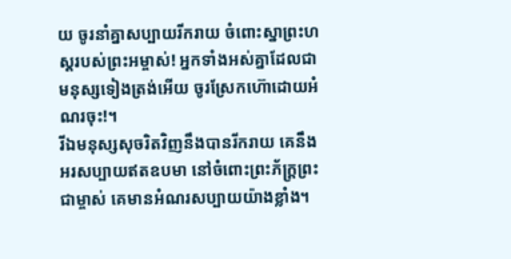យ ចូរនាំគ្នាសប្បាយរីករាយ ចំពោះស្នាព្រះហស្ដរបស់ព្រះអម្ចាស់! អ្នកទាំងអស់គ្នាដែលជាមនុស្សទៀងត្រង់អើយ ចូរស្រែកហ៊ោដោយអំណរចុះ!។
រីឯមនុស្សសុចរិតវិញនឹងបានរីករាយ គេនឹងអរសប្បាយឥតឧបមា នៅចំពោះព្រះភ័ក្ត្រព្រះជាម្ចាស់ គេមានអំណរសប្បាយយ៉ាងខ្លាំង។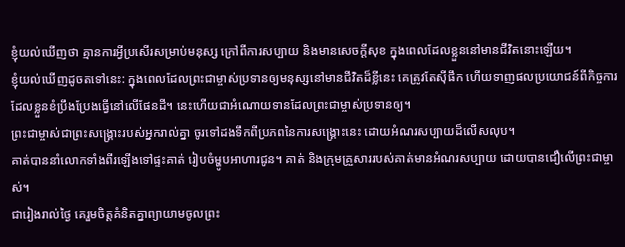ខ្ញុំយល់ឃើញថា គ្មានការអ្វីប្រសើរសម្រាប់មនុស្ស ក្រៅពីការសប្បាយ និងមានសេចក្ដីសុខ ក្នុងពេលដែលខ្លួននៅមានជីវិតនោះឡើយ។
ខ្ញុំយល់ឃើញដូចតទៅនេះ: ក្នុងពេលដែលព្រះជាម្ចាស់ប្រទានឲ្យមនុស្សនៅមានជីវិតដ៏ខ្លីនេះ គេត្រូវតែស៊ីផឹក ហើយទាញផលប្រយោជន៍ពីកិច្ចការដែលខ្លួនខំប្រឹងប្រែងធ្វើនៅលើផែនដី។ នេះហើយជាអំណោយទានដែលព្រះជាម្ចាស់ប្រទានឲ្យ។
ព្រះជាម្ចាស់ជាព្រះសង្គ្រោះរបស់អ្នករាល់គ្នា ចូរទៅដងទឹកពីប្រភពនៃការសង្គ្រោះនេះ ដោយអំណរសប្បាយដ៏លើសលុប។
គាត់បាននាំលោកទាំងពីរឡើងទៅផ្ទះគាត់ រៀបចំម្ហូបអាហារជូន។ គាត់ និងក្រុមគ្រួសាររបស់គាត់មានអំណរសប្បាយ ដោយបានជឿលើព្រះជាម្ចាស់។
ជារៀងរាល់ថ្ងៃ គេរួមចិត្តគំនិតគ្នាព្យាយាមចូលព្រះ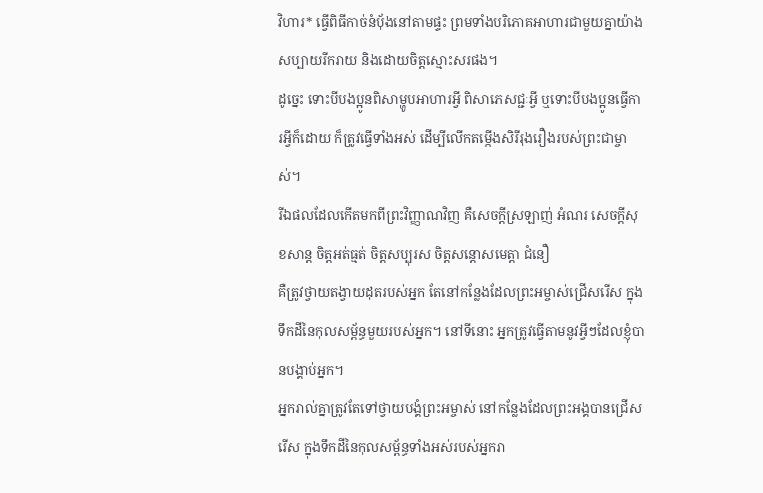វិហារ* ធ្វើពិធីកាច់នំប៉័ងនៅតាមផ្ទះ ព្រមទាំងបរិភោគអាហារជាមួយគ្នាយ៉ាងសប្បាយរីករាយ និងដោយចិត្តស្មោះសរផង។
ដូច្នេះ ទោះបីបងប្អូនពិសាម្ហូបអាហារអ្វី ពិសាភេសជ្ជៈអ្វី ឬទោះបីបងប្អូនធ្វើការអ្វីក៏ដោយ ក៏ត្រូវធ្វើទាំងអស់ ដើម្បីលើកតម្កើងសិរីរុងរឿងរបស់ព្រះជាម្ចាស់។
រីឯផលដែលកើតមកពីព្រះវិញ្ញាណវិញ គឺសេចក្ដីស្រឡាញ់ អំណរ សេចក្ដីសុខសាន្ត ចិត្តអត់ធ្មត់ ចិត្តសប្បុរស ចិត្តសន្ដោសមេត្តា ជំនឿ
គឺត្រូវថ្វាយតង្វាយដុតរបស់អ្នក តែនៅកន្លែងដែលព្រះអម្ចាស់ជ្រើសរើស ក្នុងទឹកដីនៃកុលសម្ព័ន្ធមួយរបស់អ្នក។ នៅទីនោះ អ្នកត្រូវធ្វើតាមនូវអ្វីៗដែលខ្ញុំបានបង្គាប់អ្នក។
អ្នករាល់គ្នាត្រូវតែទៅថ្វាយបង្គំព្រះអម្ចាស់ នៅកន្លែងដែលព្រះអង្គបានជ្រើសរើស ក្នុងទឹកដីនៃកុលសម្ព័ន្ធទាំងអស់របស់អ្នករា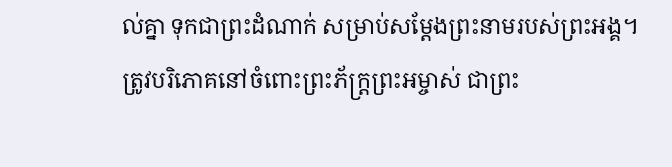ល់គ្នា ទុកជាព្រះដំណាក់ សម្រាប់សម្តែងព្រះនាមរបស់ព្រះអង្គ។
ត្រូវបរិភោគនៅចំពោះព្រះភ័ក្ត្រព្រះអម្ចាស់ ជាព្រះ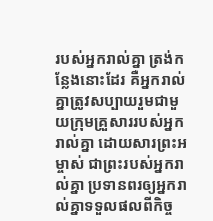របស់អ្នករាល់គ្នា ត្រង់កន្លែងនោះដែរ គឺអ្នករាល់គ្នាត្រូវសប្បាយរួមជាមួយក្រុមគ្រួសាររបស់អ្នករាល់គ្នា ដោយសារព្រះអម្ចាស់ ជាព្រះរបស់អ្នករាល់គ្នា ប្រទានពរឲ្យអ្នករាល់គ្នាទទួលផលពីកិច្ច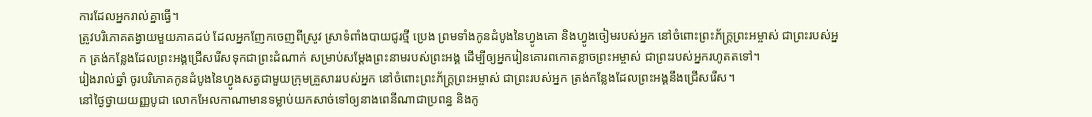ការដែលអ្នករាល់គ្នាធ្វើ។
ត្រូវបរិភោគតង្វាយមួយភាគដប់ ដែលអ្នកញែកចេញពីស្រូវ ស្រាទំពាំងបាយជូរថ្មី ប្រេង ព្រមទាំងកូនដំបូងនៃហ្វូងគោ និងហ្វូងចៀមរបស់អ្នក នៅចំពោះព្រះភ័ក្ត្រព្រះអម្ចាស់ ជាព្រះរបស់អ្នក ត្រង់កន្លែងដែលព្រះអង្គជ្រើសរើសទុកជាព្រះដំណាក់ សម្រាប់សម្តែងព្រះនាមរបស់ព្រះអង្គ ដើម្បីឲ្យអ្នករៀនគោរពកោតខ្លាចព្រះអម្ចាស់ ជាព្រះរបស់អ្នករហូតតទៅ។
រៀងរាល់ឆ្នាំ ចូរបរិភោគកូនដំបូងនៃហ្វូងសត្វជាមួយក្រុមគ្រួសាររបស់អ្នក នៅចំពោះព្រះភ័ក្ត្រព្រះអម្ចាស់ ជាព្រះរបស់អ្នក ត្រង់កន្លែងដែលព្រះអង្គនឹងជ្រើសរើស។
នៅថ្ងៃថ្វាយយញ្ញបូជា លោកអែលកាណាមានទម្លាប់យកសាច់ទៅឲ្យនាងពេនីណាជាប្រពន្ធ និងកូ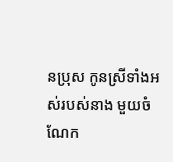នប្រុស កូនស្រីទាំងអស់របស់នាង មួយចំណែក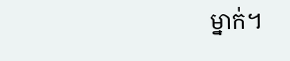ម្នាក់។